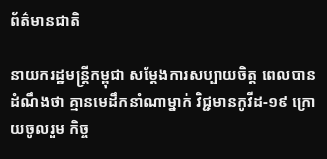ព័ត៌មានជាតិ

នាយករដ្ឋមន្រ្តីកម្ពុជា សម្ដែងការសប្បាយចិត្ត ពេលបានដំណឹងថា គ្មានមេដឹកនាំណាម្នាក់ វិជ្ជមានកូវីដ-១៩ ក្រោយចូលរួម កិច្ច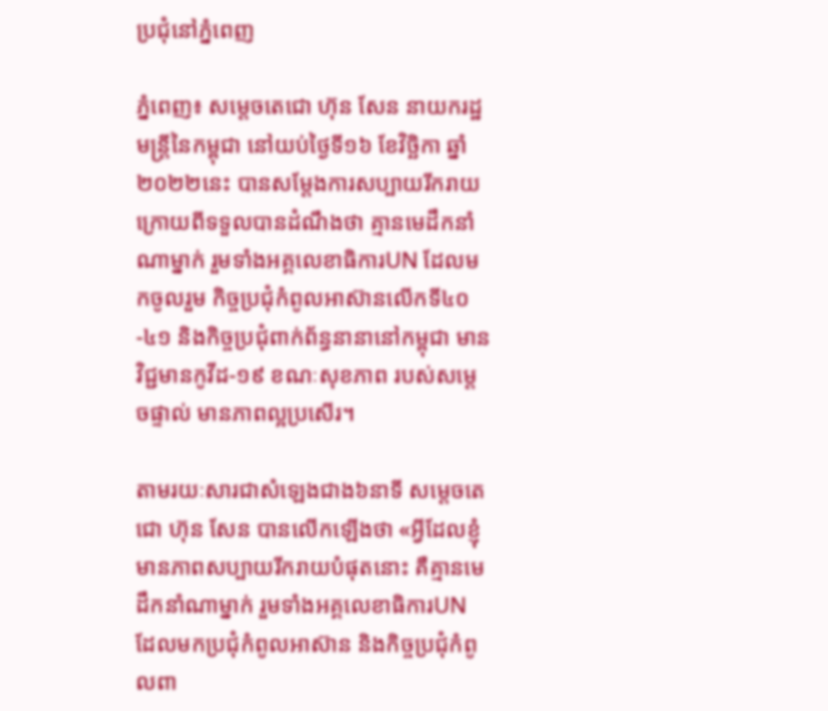ប្រជុំនៅភ្នំពេញ

ភ្នំពេញ៖ សម្តេចតេជោ ហ៊ុន សែន នាយករដ្ឋមន្រ្តីនៃកម្ពុជា នៅយប់ថ្ងៃទី១៦ ខែវិច្ឆិកា ឆ្នាំ២០២២នេះ បានសម្ដែងការសប្បាយរីករាយ ក្រោយពីទទួលបានដំណឹងថា គ្មានមេដឹកនាំណាម្នាក់ រួមទាំងអគ្គលេខាធិការUN ដែលមកចូលរួម កិច្ចប្រជុំកំពូលអាស៊ានលើកទី៤០-៤១ និងកិច្ចប្រជុំពាក់ព័ន្ធនានានៅកម្ពុជា មានវិជ្ជមានកូវីដ-១៩ ខណៈសុខភាព របស់សម្ដេចផ្ទាល់ មានភាពល្អប្រសើរ។

តាមរយៈសារជាសំឡេងជាង៦នាទី សម្តេចតេជោ ហ៊ុន សែន បានលើកឡើងថា «អ្វីដែលខ្ញុំមានភាពសប្បាយរីករាយបំផុតនោះ គឺគ្មានមេដឹកនាំណាម្នាក់ រួមទាំងអគ្គលេខាធិការUN ដែលមកប្រជុំកំពូលអាស៊ាន និងកិច្ចប្រជុំកំពូលពា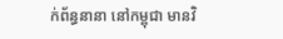ក់ព័ន្ធនានា នៅកម្ពុជា មានវិ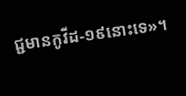ជ្ជមានកូវីដ-១៩នោះទេ»។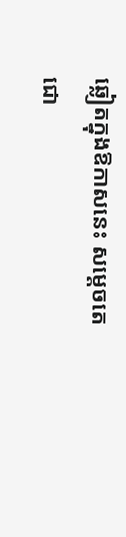ឆ្លៀតក្នុងឱកាសនេះ សម្ដេចតេជោ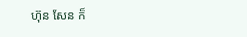ហ៊ុន សែន ក៏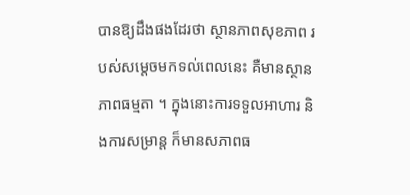បានឱ្យដឹងផងដែរថា ស្ថានភាពសុខភាព របស់សម្តេចមកទល់ពេលនេះ គឺមានស្ថានភាពធម្មតា ។ ក្នុងនោះការទទួលអាហារ និងការសម្រាន្ត ក៏មានសភាពធ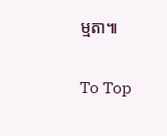ម្មតា៕

To Top